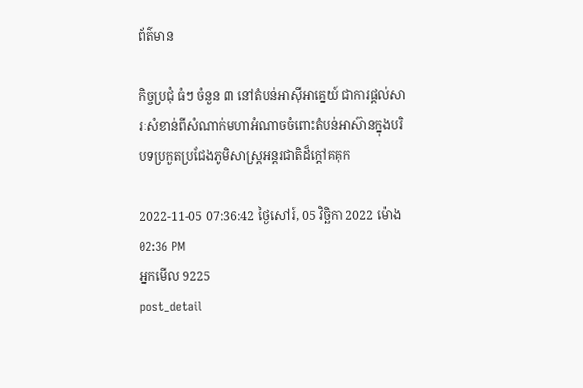ព័ត៌មាន

កិច្ចប្រជុំ ធំៗ ចំនួន ៣ នៅតំបន់អាស៊ីអាគ្នេយ៍ ជាការផ្តល់សារៈសំខាន់ពីសំណាក់មហាអំណាចចំពោះតំបន់អាស៊ានក្នុងបរិបទប្រកួតប្រជែងភូមិសាស្ត្រអន្តរជាតិដ៏ក្តៅគគុក

2022-11-05 07:36:42 ថ្ងៃសៅរ៍, 05 វិច្ឆិកា 2022 ម៉ោង 02:36 PM
អ្នកមើល 9225
post_detail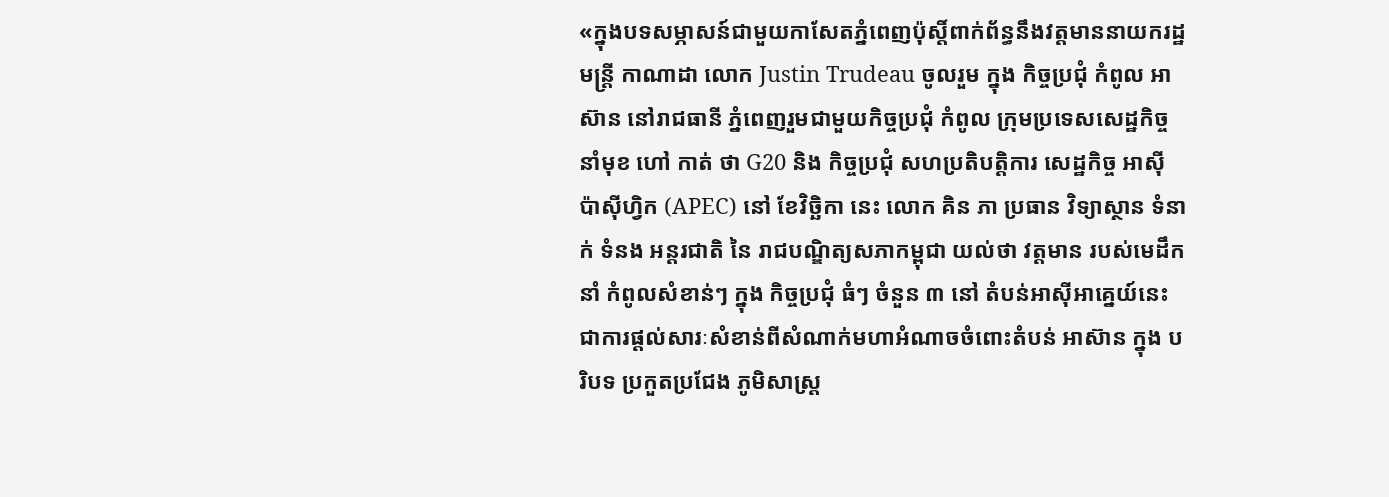«ក្នុងបទសម្ភាសន៍ជាមួយកាសែតភ្នំពេញប៉ុស្តិ៍ពាក់ព័ន្ធនឹងវត្តមាននាយករដ្ឋមន្ត្រី កាណាដា លោក Justin Trudeau ចូលរួម ក្នុង កិច្ចប្រជុំ កំពូល អាស៊ាន នៅរាជធានី ភ្នំពេញរួមជាមួយកិច្ចប្រជុំ កំពូល ក្រុមប្រទេសសេដ្ឋកិច្ចនាំមុខ ហៅ កាត់ ថា G20 និង កិច្ចប្រជុំ សហប្រតិបត្តិការ សេដ្ឋកិច្ច អាស៊ី ប៉ាស៊ីហ្វិក (APEC) នៅ ខែវិច្ឆិកា នេះ លោក គិន ភា ប្រធាន វិទ្យាស្ថាន ទំនាក់ ទំនង អន្តរជាតិ នៃ រាជបណ្ឌិត្យសភាកម្ពុជា យល់ថា វត្តមាន របស់មេដឹកនាំ កំពូលសំខាន់ៗ ក្នុង កិច្ចប្រជុំ ធំៗ ចំនួន ៣ នៅ តំបន់អាស៊ីអាគ្នេយ៍នេះ ជាការផ្តល់សារៈសំខាន់ពីសំណាក់មហាអំណាចចំពោះតំបន់ អាស៊ាន ក្នុង បរិបទ ប្រកួតប្រជែង ភូមិសាស្ត្រ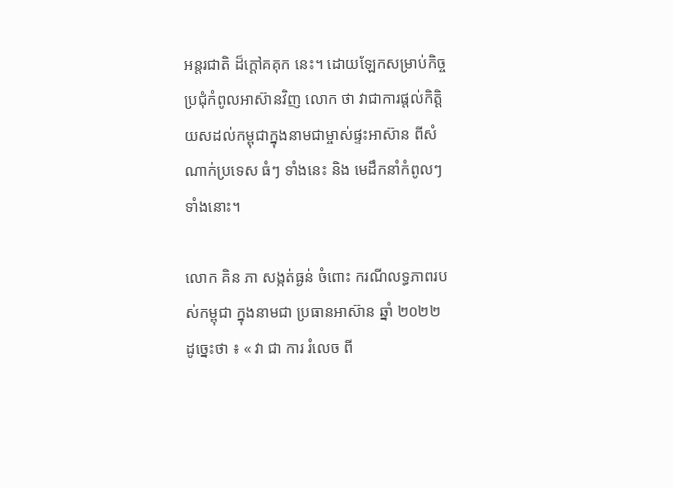អន្តរជាតិ ដ៏ក្តៅគគុក នេះ។ ដោយឡែកសម្រាប់កិច្ចប្រជុំកំពូលអាស៊ានវិញ លោក ថា វាជាការផ្តល់កិត្តិយសដល់កម្ពុជាក្នុងនាមជាម្ចាស់ផ្ទះអាស៊ាន ពីសំណាក់ប្រទេស ធំៗ ទាំងនេះ និង មេដឹកនាំកំពូលៗទាំងនោះ។

លោក គិន ភា សង្កត់ធ្ងន់ ចំពោះ ករណីលទ្ធភាពរបស់កម្ពុជា ក្នុងនាមជា ប្រធានអាស៊ាន ឆ្នាំ ២០២២ ដូច្នេះថា ៖ « វា ជា ការ រំលេច ពី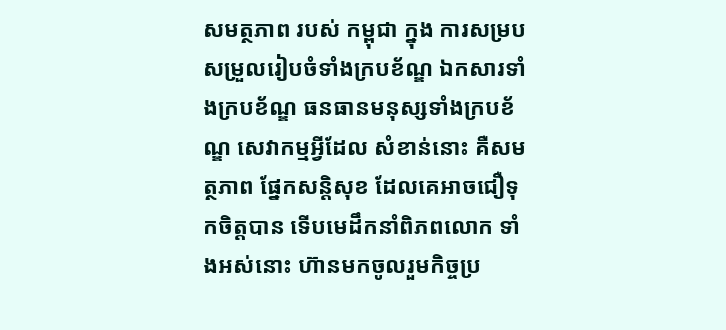សមត្ថភាព របស់ កម្ពុជា ក្នុង ការសម្របសម្រួលរៀបចំទាំងក្របខ័ណ្ឌ ឯកសារទាំងក្របខ័ណ្ឌ ធនធានមនុស្សទាំងក្របខ័ណ្ឌ សេវាកម្មអ្វីដែល សំខាន់នោះ គឺសមត្ថភាព ផ្នែកសន្តិសុខ ដែលគេអាចជឿទុកចិត្តបាន ទើបមេដឹកនាំពិភពលោក ទាំងអស់នោះ ហ៊ានមកចូលរួមកិច្ចប្រ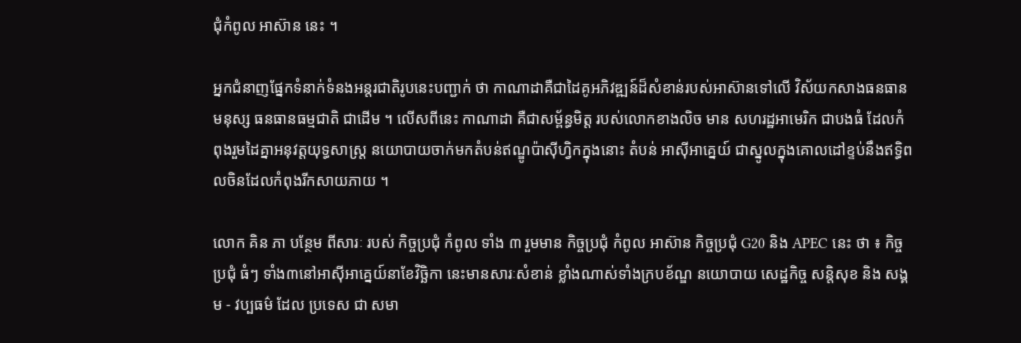ជុំកំពូល អាស៊ាន នេះ ។

អ្នកជំនាញផ្នែកទំនាក់ទំនងអន្តរជាតិរូបនេះបញ្ជាក់ ថា កាណាដាគឺជាដៃគូអភិវឌ្ឍន៍ដ៏សំខាន់របស់អាស៊ានទៅលើ វិស័យកសាងធនធានមនុស្ស ធនធានធម្មជាតិ ជាដើម ។ លើសពីនេះ កាណាដា គឺជាសម្ព័ន្ធមិត្ត របស់លោកខាងលិច មាន សហរដ្ឋអាមេរិក ជាបងធំ ដែលកំពុងរួមដៃគ្នាអនុវត្តយុទ្ធសាស្ត្រ នយោបាយចាក់មកតំបន់ឥណ្ឌូប៉ាស៊ីហ្វិកក្នុងនោះ តំបន់ អាស៊ីអាគ្នេយ៍ ជាស្នូលក្នុងគោលដៅខ្ទប់នឹងឥទ្ធិពលចិនដែលកំពុងរីកសាយភាយ ។

លោក គិន ភា បន្ថែម ពីសារៈ របស់ កិច្ចប្រជុំ កំពូល ទាំង ៣ រួមមាន កិច្ចប្រជុំ កំពូល អាស៊ាន កិច្ចប្រជុំ G20 និង APEC នេះ ថា ៖ កិច្ចប្រជុំ ធំៗ ទាំង៣នៅអាស៊ីអាគ្នេយ៍នាខែវិច្ឆិកា នេះមានសារៈសំខាន់ ខ្លាំងណាស់ទាំងក្របខ័ណ្ឌ នយោបាយ សេដ្ឋកិច្ច សន្តិសុខ និង សង្គម - វប្បធម៌ ដែល ប្រទេស ជា សមា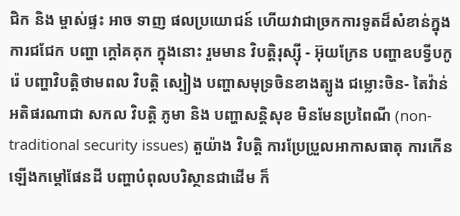ជិក និង ម្ចាស់ផ្ទះ អាច ទាញ ផលប្រយោជន៍ ហើយវាជាច្រកការទូតដ៏សំខាន់ក្នុងការជជែក បញ្ហា ក្តៅគគុក ក្នុងនោះ រួមមាន វិបត្តិរុស្ស៊ី - អ៊ុយក្រែន បញ្ហាឧបទ្វីបកូរ៉េ បញ្ហាវិបត្តិថាមពល វិបត្តិ ស្បៀង បញ្ហាសមុទ្រចិនខាងត្បូង ជម្លោះចិន- តៃវ៉ាន់អតិផរណាជា សកល វិបត្តិ ភូមា និង បញ្ហាសន្តិសុខ មិនមែនប្រពៃណី (non-traditional security issues) តួយ៉ាង វិបត្តិ ការប្រែប្រួលអាកាសធាតុ ការកើនឡើងកម្តៅផែនដី បញ្ហាបំពុលបរិស្ថានជាដើម ក៏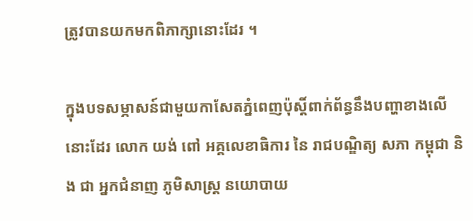ត្រូវបានយកមកពិភាក្សានោះដែរ ។

ក្នុងបទសម្ភាសន៍ជាមួយកាសែតភ្នំពេញប៉ុស្តិ៍ពាក់ព័ន្ធនឹងបញ្ហាខាងលើនោះដែរ លោក យង់ ពៅ អគ្គលេខាធិការ នៃ រាជបណ្ឌិត្យ សភា កម្ពុជា និង ជា អ្នកជំនាញ ភូមិសាស្ត្រ នយោបាយ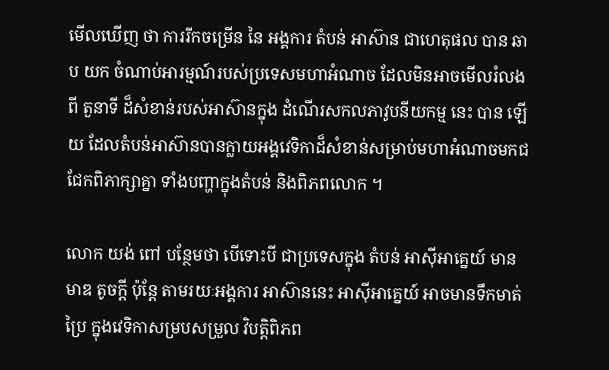មើលឃើញ ថា ការរីកចម្រើន នៃ អង្គការ តំបន់ អាស៊ាន ជាហេតុផល បាន ឆាប យក ចំណាប់អារម្មណ៍របស់ប្រទេសមហាអំណាច ដែលមិនអាចមើលរំលងពី តួនាទី ដ៏សំខាន់របស់អាស៊ានក្នុង ដំណើរសកលភាវូបនីយកម្ម នេះ បាន ឡើយ ដែលតំបន់អាស៊ានបានក្លាយអង្គវេទិកាដ៏សំខាន់សម្រាប់មហាអំណាចមកជជែកពិភាក្សាគ្នា ទាំងបញ្ហាក្នុងតំបន់ និងពិភពលោក ។

លោក យង់ ពៅ បន្ថែមថា បើទោះបី ជាប្រទេសក្នុង តំបន់ អាស៊ីអាគ្នេយ៍ មាន មាឌ តូចក្តី ប៉ុន្តែ តាមរយៈអង្គការ អាស៊ាននេះ អាស៊ីអាគ្នេយ៍ អាចមានទឹកមាត់ប្រៃ ក្នុងវេទិកាសម្របសម្រួល វិបត្តិពិភព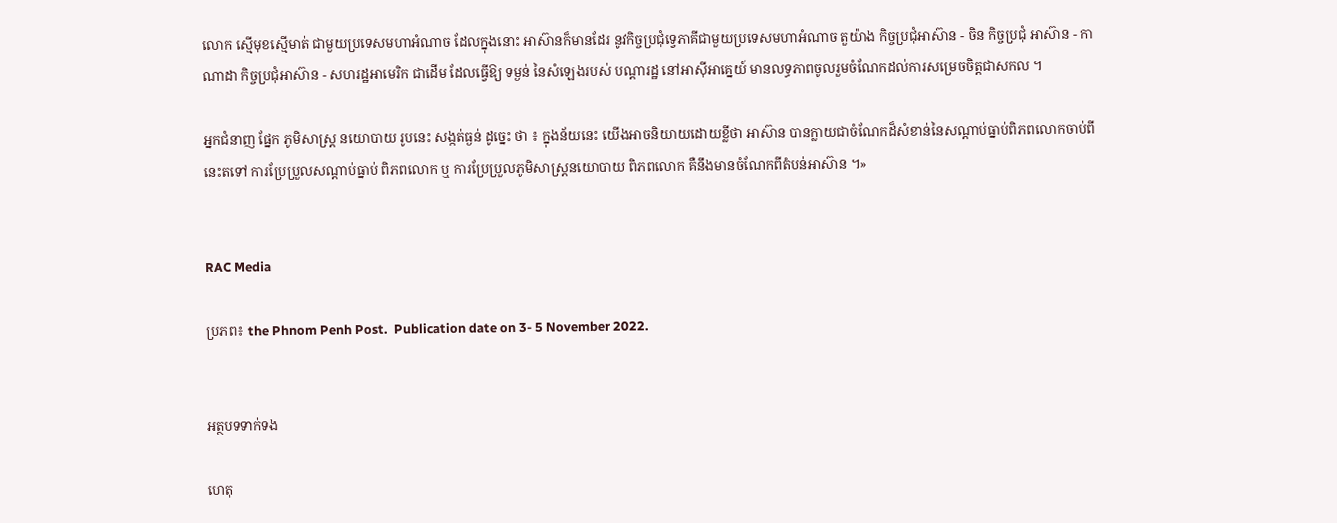លោក ស្មើមុខស្មើមាត់ ជាមួយប្រទេសមហាអំណាច ដែលក្នុងនោះ អាស៊ានក៏មានដែរ នូវកិច្ចប្រជុំទ្វេភាគីជាមួយប្រទេសមហាអំណាច តួយ៉ាង កិច្ចប្រជុំអាស៊ាន - ចិន កិច្ចប្រជុំ អាស៊ាន - កាណាដា កិច្ចប្រជុំអាស៊ាន - សហរដ្ឋអាមេរិក ជាដើម ដែលធ្វើឱ្យ ទម្ងន់ នៃសំឡេងរបស់ បណ្តារដ្ឋ នៅអាស៊ីអាគ្នេយ៍ មានលទ្ធភាពចូលរួមចំណែកដល់ការសម្រេចចិត្តជាសកល ។

អ្នកជំនាញ ផ្នែក ភូមិសាស្ត្រ នយោបាយ រូបនេះ សង្កត់ធ្ងន់ ដូច្នេះ ថា ៖ ក្នុងន័យនេះ យើងអាចនិយាយដោយខ្លីថា អាស៊ាន បានក្លាយជាចំណែកដ៏សំខាន់នៃសណ្តាប់ធ្នាប់ពិភពលោកចាប់ពីនេះតទៅ ការប្រែប្រួលសណ្តាប់ធ្នាប់ ពិភពលោក ឬ ការប្រែប្រួលភូមិសាស្ត្រនយោបាយ ពិភពលោក គឺនឹងមានចំណែកពីតំបន់អាស៊ាន ។»


RAC Media

ប្រភព៖ the Phnom Penh Post.  Publication date on 3- 5 November 2022.


អត្ថបទទាក់ទង

ហេតុ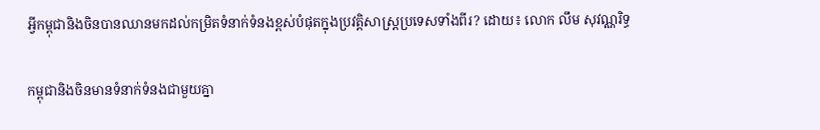អ្វីកម្ពុជានិងចិនបានឈានមកដល់កម្រិតទំនាក់ទំនងខ្ពស់បំផុតក្នុងប្រវត្តិសាស្ត្រប្រទេសទាំងពីរ? ដោយ៖ លោក លឹម សុវណ្ណរិទ្ធ

កម្ពុជានិងចិនមានទំនាក់ទំនងជាមួយគ្នា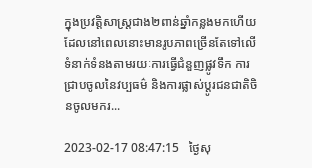ក្នុងប្រវត្តិសាស្ត្រជាង២ពាន់ឆ្នាំកន្លងមកហើយ ដែលនៅពេលនោះមានរូបភាពច្រើនតែទៅលើទំនាក់ទំនងតាមរយៈការធ្វើជំនួញផ្លូវទឹក ការជ្រាបចូលនៃវប្បធម៌ និងការផ្លាស់ប្ដូរជនជាតិចិនចូលមករ...

2023-02-17 08:47:15   ថ្ងៃសុ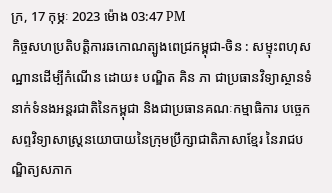ក្រ, 17 កុម្ភៈ 2023 ម៉ោង 03:47 PM
កិច្ចសហប្រតិបត្តិការឆកោណត្បូងពេជ្រកម្ពុជា-ចិន : សម្ទុះពហុសណ្ឋានដើម្បីកំណើន ដោយ៖ បណ្ឌិត គិន ភា ជាប្រធានវិទ្យាស្ថានទំនាក់ទំនងអន្តរជាតិនៃកម្ពុជា និងជាប្រធានគណៈកម្មាធិការ បច្ចេកសព្ទវិទ្យាសាស្ត្រនយោបាយនៃក្រុមប្រឹក្សាជាតិភាសាខ្មែរ នៃរាជបណ្ឌិត្យសភាក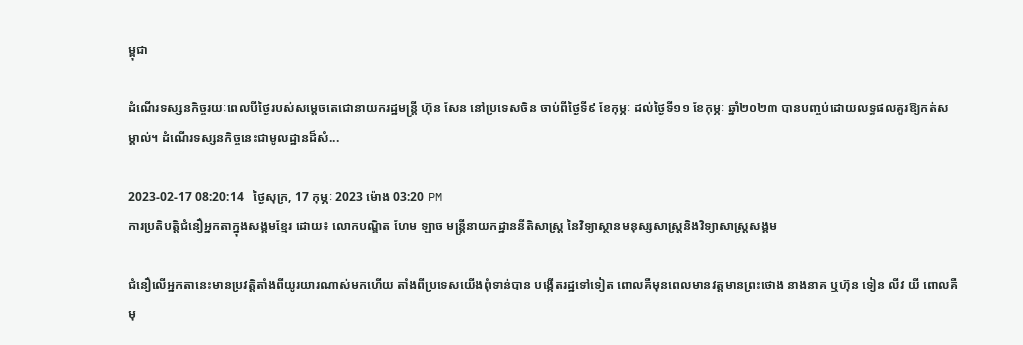ម្ពុជា

ដំណើរទស្សនកិច្ចរយៈពេលបីថ្ងៃរបស់សម្តេចតេជោនាយករដ្ឋមន្ត្រី ហ៊ុន សែន នៅប្រទេសចិន ចាប់ពីថ្ងៃទី៩ ខែកុម្ភៈ ដល់ថ្ងៃទី១១ ខែកុម្ភៈ ឆ្នាំ២០២៣ បានបញ្ចប់ដោយលទ្ធផលគួរឱ្យកត់សម្គាល់។ ដំណើរទស្សនកិច្ចនេះជាមូលដ្ឋានដ៏សំ...

2023-02-17 08:20:14   ថ្ងៃសុក្រ, 17 កុម្ភៈ 2023 ម៉ោង 03:20 PM
ការប្រតិបត្តិជំនឿអ្នកតាក្នុងសង្គមខ្មែរ ដោយ៖ លោកបណ្ឌិត ហែម ឡាច មន្ត្រីនាយកដ្ឋាននីតិសាស្រ្ត នៃវិទ្យាស្ថានមនុស្សសាស្រ្តនិងវិទ្យាសាស្រ្តសង្គម

ជំនឿលើអ្នកតានេះមានប្រវត្តិតាំងពីយូរយារណាស់មកហើយ តាំងពីប្រទេសយើងពុំទាន់បាន បង្កើតរដ្ឋទៅទៀត ពោលគឺមុនពេលមានវត្តមានព្រះថោង នាងនាគ ឬហ៊ុន ទៀន លីវ យី ពោលគឺមុ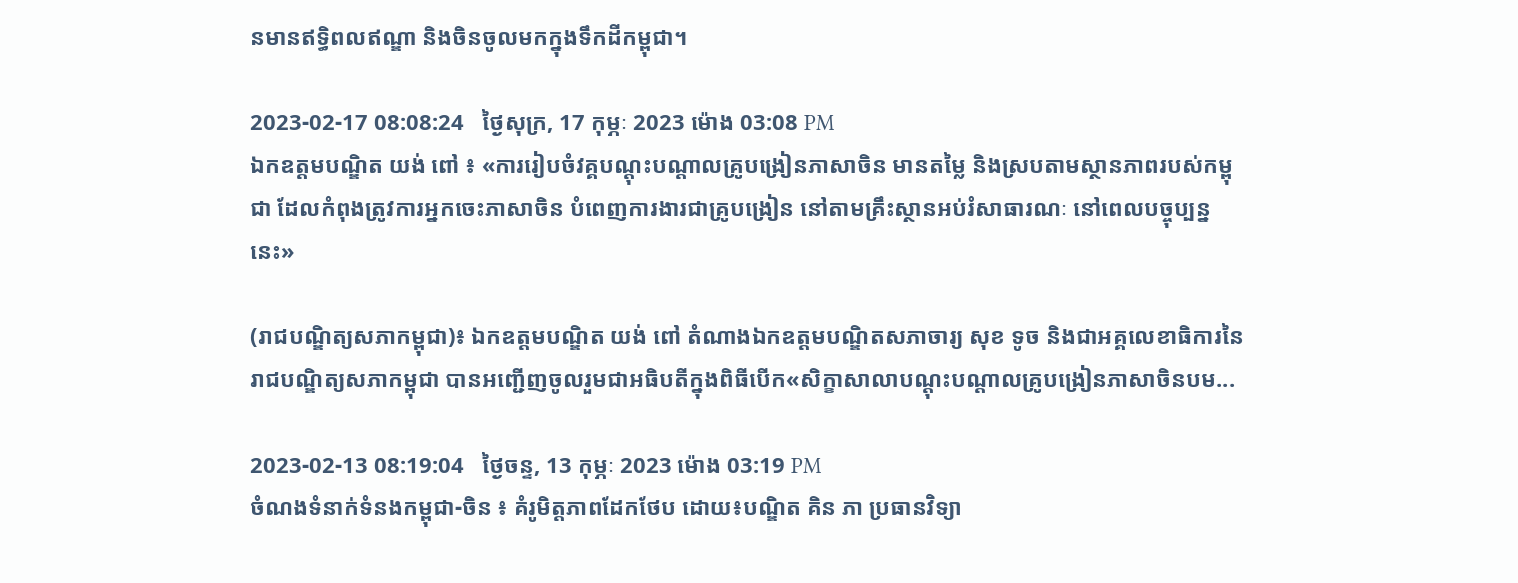នមានឥទ្ធិពលឥណ្ឌា និងចិនចូលមកក្នុងទឹកដីកម្ពុជា។

2023-02-17 08:08:24   ថ្ងៃសុក្រ, 17 កុម្ភៈ 2023 ម៉ោង 03:08 PM
ឯកឧត្តមបណ្ឌិត យង់ ពៅ ៖ «ការរៀបចំវគ្គបណ្តុះបណ្តាលគ្រូបង្រៀនភាសាចិន មានតម្លៃ និងស្របតាមស្ថានភាពរបស់កម្ពុជា ដែលកំពុងត្រូវការអ្នកចេះភាសាចិន បំពេញការងារជាគ្រូបង្រៀន នៅតាមគ្រឹះស្ថានអប់រំសាធារណៈ នៅពេលបច្ចុប្បន្ននេះ»

(រាជបណ្ឌិត្យសភាកម្ពុជា)៖ ឯកឧត្តមបណ្ឌិត យង់ ពៅ តំណាងឯកឧត្ដមបណ្ឌិតសភាចារ្យ សុខ ទូច និងជាអគ្គលេខាធិការនៃរាជបណ្ឌិត្យសភាកម្ពុជា បានអញ្ជើញចូលរួមជាអធិបតីក្នុងពិធីបើក«សិក្ខាសាលាបណ្តុះបណ្តាលគ្រូបង្រៀនភាសាចិនបម...

2023-02-13 08:19:04   ថ្ងៃចន្ទ, 13 កុម្ភៈ 2023 ម៉ោង 03:19 PM
ចំណងទំនាក់ទំនងកម្ពុជា-ចិន ៖ គំរូមិត្តភាពដែកថែប ដោយ៖បណ្ឌិត គិន ភា ប្រធានវិទ្យា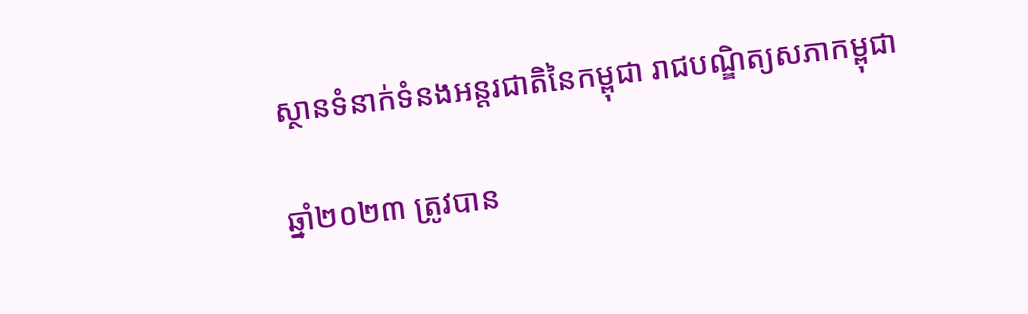ស្ថានទំនាក់ទំនងអន្តរជាតិនៃកម្ពុជា រាជបណ្ឌិត្យសភាកម្ពុជា

ឆ្នាំ២០២៣ ត្រូវបាន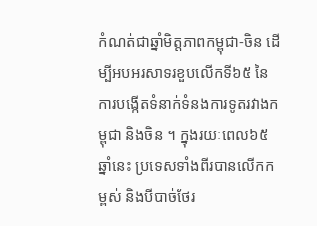កំណត់ជាឆ្នាំមិត្តភាពកម្ពុជា-ចិន ដើម្បីអបអរសាទរខួបលើកទី៦៥ នៃការបង្កើតទំនាក់ទំនងការទូតរវាងកម្ពុជា និងចិន ។ ក្នុងរយៈពេល៦៥ឆ្នាំនេះ ប្រទេសទាំងពីរបានលើកកម្ពស់ និងបីបាច់ថែរ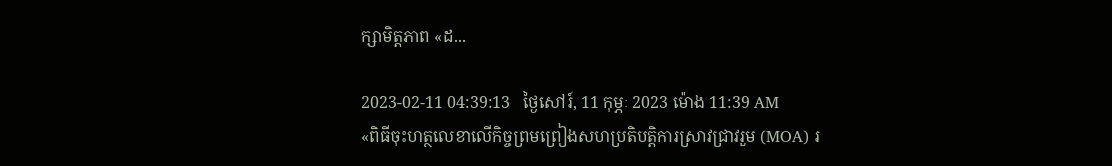ក្សាមិត្តភាព «ដ...

2023-02-11 04:39:13   ថ្ងៃសៅរ៍, 11 កុម្ភៈ 2023 ម៉ោង 11:39 AM
«ពិធីចុះហត្ថលេខាលើកិច្ចព្រមព្រៀងសហប្រតិបត្តិការស្រាវជ្រាវរួម (MOA) រ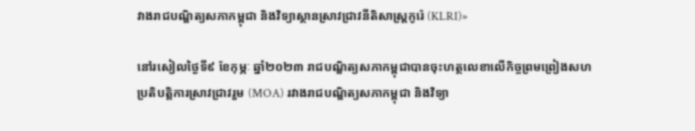វាងរាជបណ្ឌិត្យសភាកម្ពុជា និងវិទ្យាស្ថានស្រាវជ្រាវនីតិសាស្ត្រកូរ៉េ (KLRI)»

នៅរសៀលថ្ងៃទី៩ ខែកុម្ភៈ ឆ្នាំ២០២៣ រាជបណ្ឌិត្យសភាកម្ពុជាបានចុះហត្ថលេខាលើកិច្ចព្រមព្រៀងសហប្រតិបត្តិការស្រាវជ្រាវរួម (MOA) រវាងរាជបណ្ឌិត្យសភាកម្ពុជា និងវិទ្យា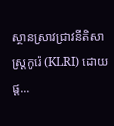ស្ថានស្រាវជ្រាវនីតិសាស្ត្រកូរ៉េ (KLRI) ដោយផ្ត...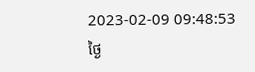2023-02-09 09:48:53   ថ្ងៃ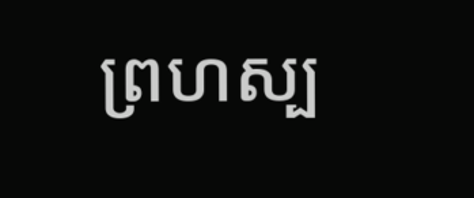ព្រហស្ប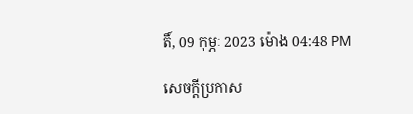តិ៍, 09 កុម្ភៈ 2023 ម៉ោង 04:48 PM

សេចក្តីប្រកាស